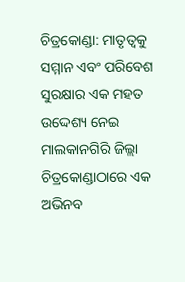ଚିତ୍ରକୋଣ୍ଡା: ମାତୃତ୍ୱକୁ ସମ୍ମାନ ଏବଂ ପରିବେଶ ସୁରକ୍ଷାର ଏକ ମହତ ଉଦ୍ଦେଶ୍ୟ ନେଇ ମାଲକାନଗିରି ଜିଲ୍ଲା ଚିତ୍ରକୋଣ୍ଡାଠାରେ ଏକ ଅଭିନବ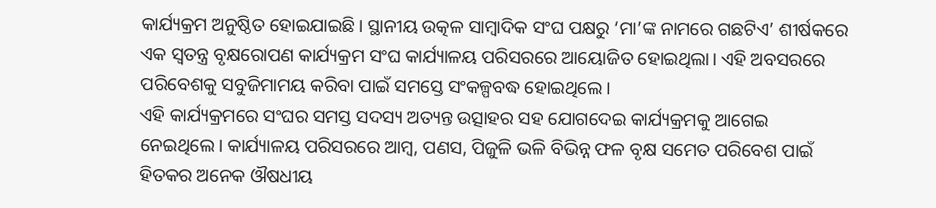କାର୍ଯ୍ୟକ୍ରମ ଅନୁଷ୍ଠିତ ହୋଇଯାଇଛି। ସ୍ଥାନୀୟ ଉତ୍କଳ ସାମ୍ବାଦିକ ସଂଘ ପକ୍ଷରୁ ‘ମା’ଙ୍କ ନାମରେ ଗଛଟିଏ’ ଶୀର୍ଷକରେ ଏକ ସ୍ୱତନ୍ତ୍ର ବୃକ୍ଷରୋପଣ କାର୍ଯ୍ୟକ୍ରମ ସଂଘ କାର୍ଯ୍ୟାଳୟ ପରିସରରେ ଆୟୋଜିତ ହୋଇଥିଲା। ଏହି ଅବସରରେ ପରିବେଶକୁ ସବୁଜିମାମୟ କରିବା ପାଇଁ ସମସ୍ତେ ସଂକଳ୍ପବଦ୍ଧ ହୋଇଥିଲେ।
ଏହି କାର୍ଯ୍ୟକ୍ରମରେ ସଂଘର ସମସ୍ତ ସଦସ୍ୟ ଅତ୍ୟନ୍ତ ଉତ୍ସାହର ସହ ଯୋଗଦେଇ କାର୍ଯ୍ୟକ୍ରମକୁ ଆଗେଇ ନେଇଥିଲେ। କାର୍ଯ୍ୟାଳୟ ପରିସରରେ ଆମ୍ବ, ପଣସ, ପିଜୁଳି ଭଳି ବିଭିନ୍ନ ଫଳ ବୃକ୍ଷ ସମେତ ପରିବେଶ ପାଇଁ ହିତକର ଅନେକ ଔଷଧୀୟ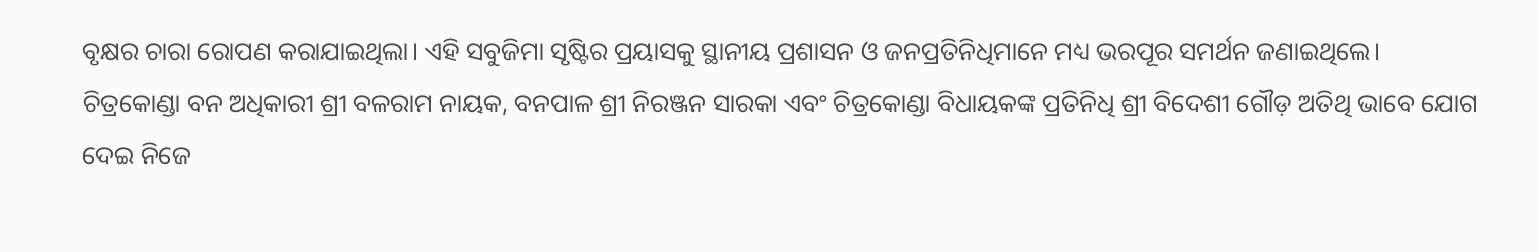ବୃକ୍ଷର ଚାରା ରୋପଣ କରାଯାଇଥିଲା। ଏହି ସବୁଜିମା ସୃଷ୍ଟିର ପ୍ରୟାସକୁ ସ୍ଥାନୀୟ ପ୍ରଶାସନ ଓ ଜନପ୍ରତିନିଧିମାନେ ମଧ୍ୟ ଭରପୂର ସମର୍ଥନ ଜଣାଇଥିଲେ।
ଚିତ୍ରକୋଣ୍ଡା ବନ ଅଧିକାରୀ ଶ୍ରୀ ବଳରାମ ନାୟକ, ବନପାଳ ଶ୍ରୀ ନିରଞ୍ଜନ ସାରକା ଏବଂ ଚିତ୍ରକୋଣ୍ଡା ବିଧାୟକଙ୍କ ପ୍ରତିନିଧି ଶ୍ରୀ ବିଦେଶୀ ଗୌଡ଼ ଅତିଥି ଭାବେ ଯୋଗ ଦେଇ ନିଜେ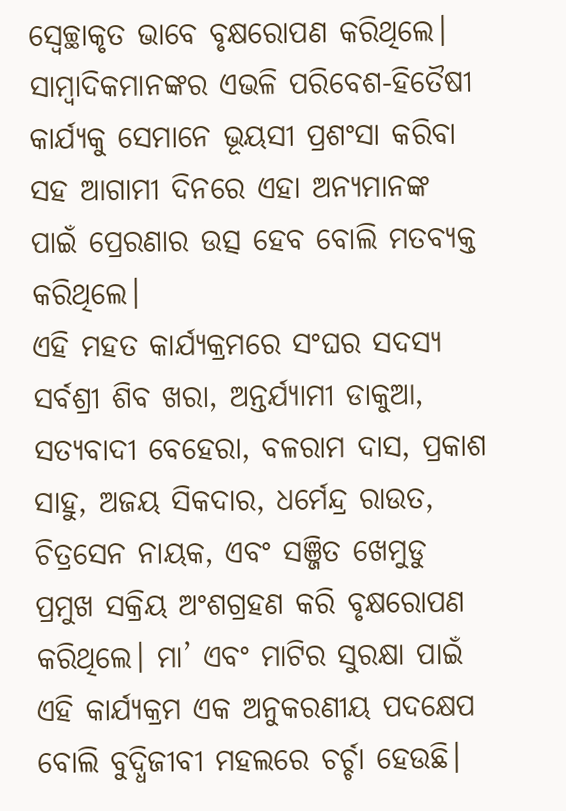ସ୍ୱେଚ୍ଛାକୃତ ଭାବେ ବୃକ୍ଷରୋପଣ କରିଥିଲେ। ସାମ୍ବାଦିକମାନଙ୍କର ଏଭଳି ପରିବେଶ-ହିତୈଷୀ କାର୍ଯ୍ୟକୁ ସେମାନେ ଭୂୟସୀ ପ୍ରଶଂସା କରିବା ସହ ଆଗାମୀ ଦିନରେ ଏହା ଅନ୍ୟମାନଙ୍କ ପାଇଁ ପ୍ରେରଣାର ଉତ୍ସ ହେବ ବୋଲି ମତବ୍ୟକ୍ତ କରିଥିଲେ।
ଏହି ମହତ କାର୍ଯ୍ୟକ୍ରମରେ ସଂଘର ସଦସ୍ୟ ସର୍ବଶ୍ରୀ ଶିବ ଖରା, ଅନ୍ତର୍ଯ୍ୟାମୀ ଡାକୁଆ, ସତ୍ୟବାଦୀ ବେହେରା, ବଳରାମ ଦାସ, ପ୍ରକାଶ ସାହୁ, ଅଜୟ ସିକଦାର, ଧର୍ମେନ୍ଦ୍ର ରାଉତ, ଚିତ୍ରସେନ ନାୟକ, ଏବଂ ସଞ୍ଜିତ ଖେମୁଡୁ ପ୍ରମୁଖ ସକ୍ରିୟ ଅଂଶଗ୍ରହଣ କରି ବୃକ୍ଷରୋପଣ କରିଥିଲେ। ମା’ ଏବଂ ମାଟିର ସୁରକ୍ଷା ପାଇଁ ଏହି କାର୍ଯ୍ୟକ୍ରମ ଏକ ଅନୁକରଣୀୟ ପଦକ୍ଷେପ ବୋଲି ବୁଦ୍ଧିଜୀବୀ ମହଲରେ ଚର୍ଚ୍ଚା ହେଉଛି।